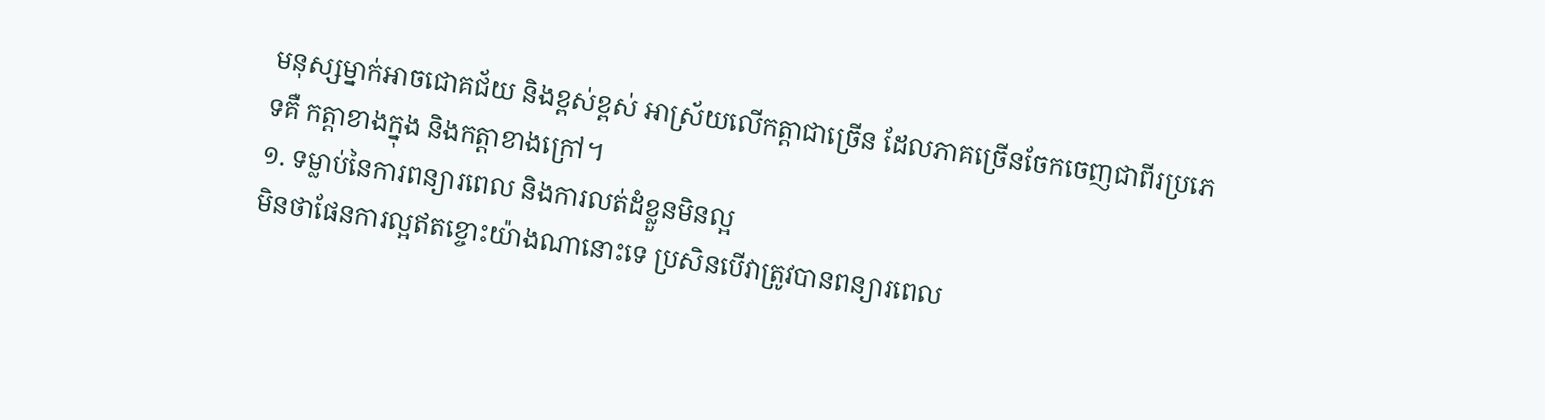មនុស្សម្នាក់អាចជោគជ័យ និងខ្ពស់ខ្ពស់ អាស្រ័យលើកត្តាជាច្រើន ដែលភាគច្រើនចែកចេញជាពីរប្រភេទគឺ កត្តាខាងក្នុង និងកត្តាខាងក្រៅ។
១. ទម្លាប់នៃការពន្យារពេល និងការលត់ដំខ្លួនមិនល្អ
មិនថាផែនការល្អឥតខ្ចោះយ៉ាងណានោះទេ ប្រសិនបើវាត្រូវបានពន្យារពេល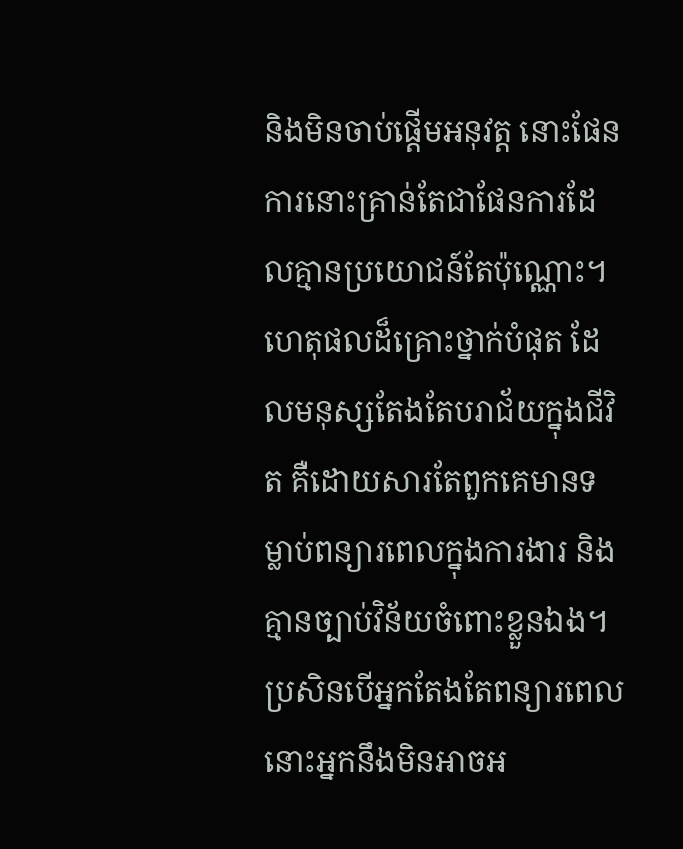និងមិនចាប់ផ្ដើមអនុវត្ត នោះផែនការនោះគ្រាន់តែជាផែនការដែលគ្មានប្រយោជន៍តែប៉ុណ្ណោះ។ ហេតុផលដ៏គ្រោះថ្នាក់បំផុត ដែលមនុស្សតែងតែបរាជ័យក្នុងជីវិត គឺដោយសារតែពួកគេមានទម្លាប់ពន្យារពេលក្នុងការងារ និងគ្មានច្បាប់វិន័យចំពោះខ្លួនឯង។
ប្រសិនបើអ្នកតែងតែពន្យារពេល នោះអ្នកនឹងមិនអាចអ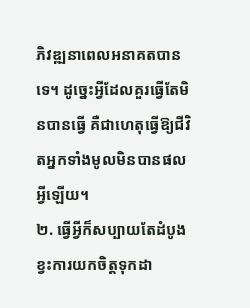ភិវឌ្ឍនាពេលអនាគតបានទេ។ ដូច្នេះអ្វីដែលគួរធ្វើតែមិនបានធ្វើ គឺជាហេតុធ្វើឱ្យជីវិតអ្នកទាំងមូលមិនបានផលអ្វីឡើយ។
២. ធ្វើអ្វីក៏សប្បាយតែដំបូង ខ្វះការយកចិត្តទុកដា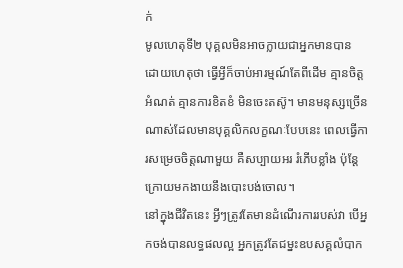ក់
មូលហេតុទី២ បុគ្គលមិនអាចក្លាយជាអ្នកមានបាន ដោយហេតុថា ធ្វើអ្វីក៏ចាប់អារម្មណ៍តែពីដើម គ្មានចិត្តអំណត់ គ្មានការខិតខំ មិនចេះតស៊ូ។ មានមនុស្សច្រើនណាស់ដែលមានបុគ្គលិកលក្ខណៈបែបនេះ ពេលធ្វើការសម្រេចចិត្តណាមួយ គឺសប្បាយអរ រំភើបខ្លាំង ប៉ុន្តែក្រោយមកងាយនឹងបោះបង់ចោល។
នៅក្នុងជីវិតនេះ អ្វីៗត្រូវតែមានដំណើរការរបស់វា បើអ្នកចង់បានលទ្ធផលល្អ អ្នកត្រូវតែជម្នះឧបសគ្គលំបាក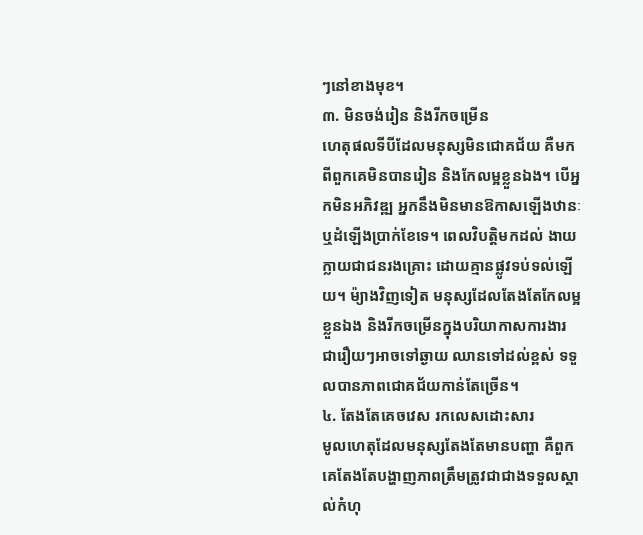ៗនៅខាងមុខ។
៣. មិនចង់រៀន និងរីកចម្រើន
ហេតុផលទីបីដែលមនុស្សមិនជោគជ័យ គឺមកពីពួកគេមិនបានរៀន និងកែលម្អខ្លួនឯង។ បើអ្នកមិនអភិវឌ្ឍ អ្នកនឹងមិនមានឱកាសឡើងឋានៈ ឬដំឡើងប្រាក់ខែទេ។ ពេលវិបត្តិមកដល់ ងាយក្លាយជាជនរងគ្រោះ ដោយគ្មានផ្លូវទប់ទល់ឡើយ។ ម៉្យាងវិញទៀត មនុស្សដែលតែងតែកែលម្អខ្លួនឯង និងរីកចម្រើនក្នុងបរិយាកាសការងារ ជារឿយៗអាចទៅឆ្ងាយ ឈានទៅដល់ខ្ពស់ ទទួលបានភាពជោគជ័យកាន់តែច្រើន។
៤. តែងតែគេចវេស រកលេសដោះសារ
មូលហេតុដែលមនុស្សតែងតែមានបញ្ហា គឺពួកគេតែងតែបង្ហាញភាពត្រឹមត្រូវជាជាងទទួលស្គាល់កំហុ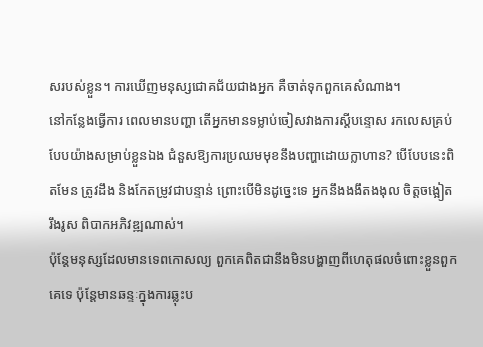សរបស់ខ្លួន។ ការឃើញមនុស្សជោគជ័យជាងអ្នក គឺចាត់ទុកពួកគេសំណាង។
នៅកន្លែងធ្វើការ ពេលមានបញ្ហា តើអ្នកមានទម្លាប់ចៀសវាងការស្តីបន្ទោស រកលេសគ្រប់បែបយ៉ាងសម្រាប់ខ្លួនឯង ជំនួសឱ្យការប្រឈមមុខនឹងបញ្ហាដោយក្លាហាន? បើបែបនេះពិតមែន ត្រូវដឹង និងកែតម្រូវជាបន្ទាន់ ព្រោះបើមិនដូច្នេះទេ អ្នកនឹងងងឹតងងុល ចិត្តចង្អៀត រឹងរូស ពិបាកអភិវឌ្ឍណាស់។
ប៉ុន្តែមនុស្សដែលមានទេពកោសល្យ ពួកគេពិតជានឹងមិនបង្ហាញពីហេតុផលចំពោះខ្លួនពួកគេទេ ប៉ុន្តែមានឆន្ទៈក្នុងការឆ្លុះប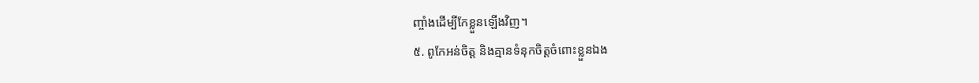ញ្ចាំងដើម្បីកែខ្លួនឡើងវិញ។
៥. ពូកែអន់ចិត្ត និងគ្មានទំនុកចិត្តចំពោះខ្លួនឯង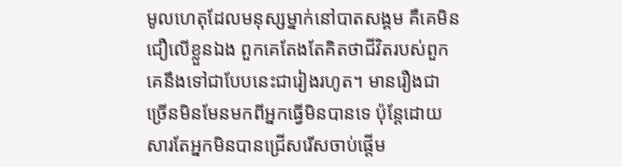មូលហេតុដែលមនុស្សម្នាក់នៅបាតសង្គម គឺគេមិនជឿលើខ្លួនឯង ពួកគេតែងតែគិតថាជីវិតរបស់ពួកគេនឹងទៅជាបែបនេះជារៀងរហូត។ មានរឿងជាច្រើនមិនមែនមកពីអ្នកធ្វើមិនបានទេ ប៉ុន្តែដោយសារតែអ្នកមិនបានជ្រើសរើសចាប់ផ្តើម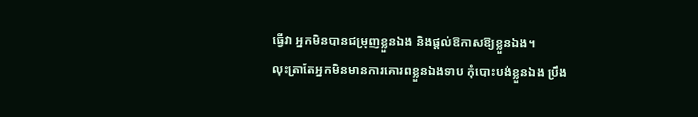ធ្វើវា អ្នកមិនបានជម្រុញខ្លួនឯង និងផ្តល់ឱកាសឱ្យខ្លួនឯង។
លុះត្រាតែអ្នកមិនមានការគោរពខ្លួនឯងទាប កុំបោះបង់ខ្លួនឯង ប្រឹង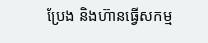ប្រែង និងហ៊ានធ្វើសកម្ម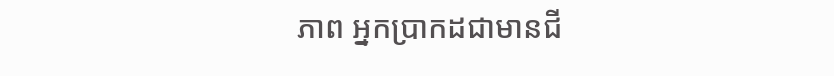ភាព អ្នកប្រាកដជាមានជី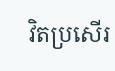វិតប្រសើរ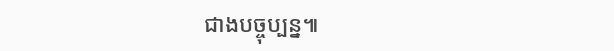ជាងបច្ចុប្បន្ន៕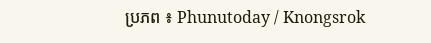ប្រភព ៖ Phunutoday / Knongsrok